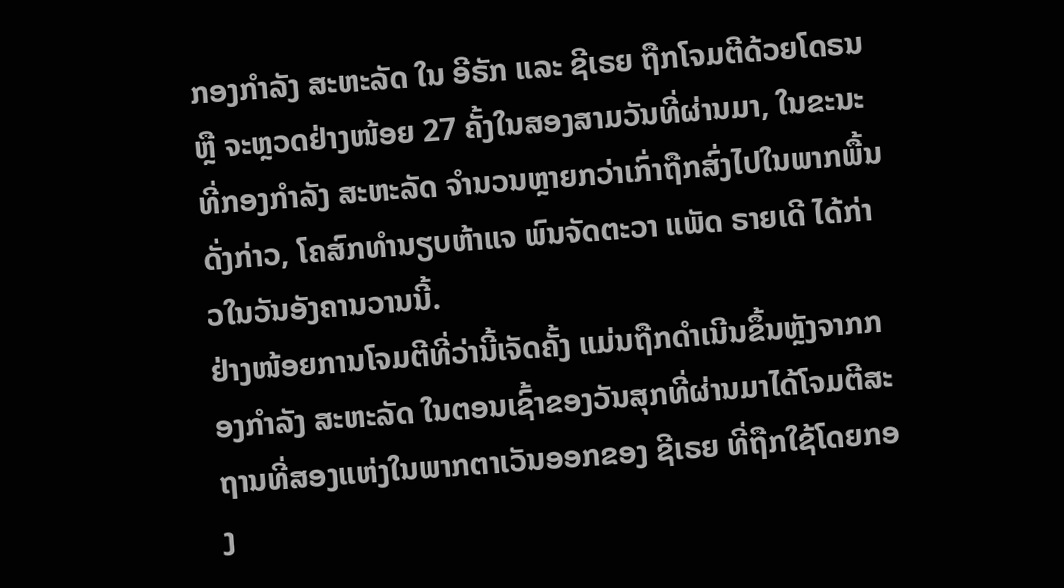ກອງກຳລັງ ສະຫະລັດ ໃນ ອີຣັກ ແລະ ຊີເຣຍ ຖືກໂຈມຕີດ້ວຍໂດຣນ ຫຼື ຈະຫຼວດຢ່າງໜ້ອຍ 27 ຄັ້ງໃນສອງສາມວັນທີ່ຜ່ານມາ, ໃນຂະນະທີ່ກອງກຳລັງ ສະຫະລັດ ຈຳນວນຫຼາຍກວ່າເກົ່າຖືກສົ່ງໄປໃນພາກພື້ນດັ່ງກ່າວ, ໂຄສົກທຳນຽບຫ້າແຈ ພົນຈັດຕະວາ ແພັດ ຣາຍເດີ ໄດ້ກ່າວໃນວັນອັງຄານວານນີ້.
ຢ່າງໜ້ອຍການໂຈມຕີທີ່ວ່ານີ້ເຈັດຄັ້ງ ແມ່ນຖືກດຳເນີນຂຶ້ນຫຼັງຈາກກອງກຳລັງ ສະຫະລັດ ໃນຕອນເຊົ້າຂອງວັນສຸກທີ່ຜ່ານມາໄດ້ໂຈມຕີສະຖານທີ່ສອງແຫ່ງໃນພາກຕາເວັນອອກຂອງ ຊີເຣຍ ທີ່ຖືກໃຊ້ໂດຍກອງ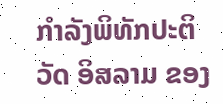ກຳລັງພິທັກປະຕິວັດ ອິສລາມ ຂອງ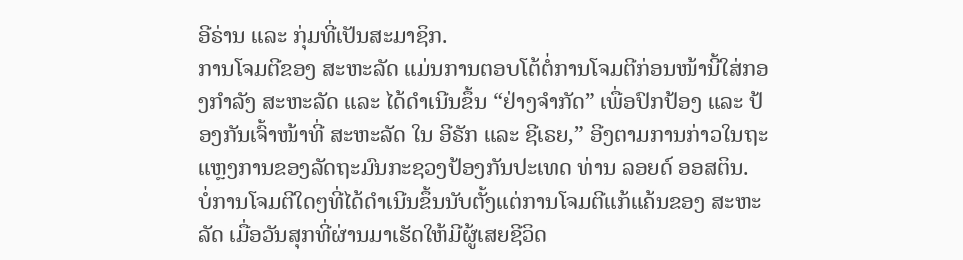ອີຣ່ານ ແລະ ກຸ່ມທີ່ເປັນສະມາຊິກ.
ການໂຈມຕີຂອງ ສະຫະລັດ ແມ່ນການຕອບໂຕ້ຕໍ່ການໂຈມຕີກ່ອນໜ້ານີ້ໃສ່ກອງກຳລັງ ສະຫະລັດ ແລະ ໄດ້ດຳເນີນຂຶ້ນ “ຢ່າງຈຳກັດ” ເພື່ອປົກປ້ອງ ແລະ ປ້ອງກັນເຈົ້າໜ້າທີ່ ສະຫະລັດ ໃນ ອີຣັກ ແລະ ຊີເຣຍ,” ອີງຕາມການກ່າວໃນຖະແຫຼງການຂອງລັດຖະມົນກະຊວງປ້ອງກັນປະເທດ ທ່ານ ລອຍດ໌ ອອສຕິນ.
ບໍ່ການໂຈມຕີໃດໆທີ່ໄດ້ດຳເນີນຂຶ້ນນັບຕັ້ງແຕ່ການໂຈມຕີແກ້ແຄ້ນຂອງ ສະຫະລັດ ເມື່ອວັນສຸກທີ່ຜ່ານມາເຮັດໃຫ້ມີຜູ້ເສຍຊີວິດ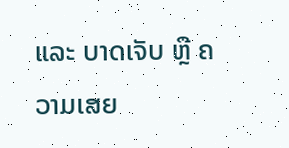ແລະ ບາດເຈັບ ຫຼື ຄວາມເສຍ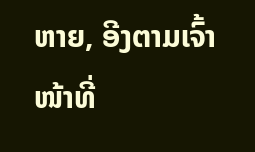ຫາຍ, ອີງຕາມເຈົ້າໜ້າທີ່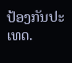ປ້ອງກັນປະເທດ.